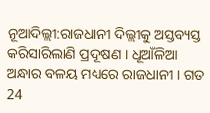ନୂଆଦିଲ୍ଲୀ:ରାଜଧାନୀ ଦିଲ୍ଲୀକୁ ଅସ୍ତବ୍ୟସ୍ତ କରିସାରିଲାଣି ପ୍ରଦୂଷଣ । ଧୂଆଁଳିଆ ଅନ୍ଧାର ବଳୟ ମଧ୍ୟରେ ରାଜଧାନୀ । ଗତ 24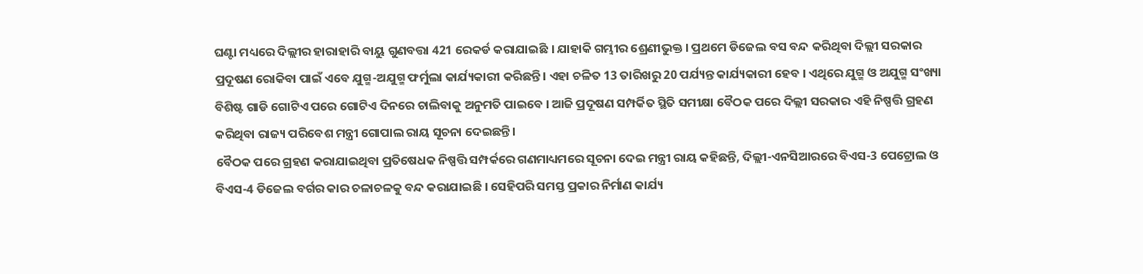ଘଣ୍ଟା ମଧ୍ୟରେ ଦିଲ୍ଲୀର ହାରାହାରି ବାୟୁ ଗୁଣବତ୍ତା 421 ରେକର୍ଡ କରାଯାଇଛି । ଯାହାକି ଗମ୍ଭୀର ଶ୍ରେଣୀଭୁକ୍ତ । ପ୍ରଥମେ ଡିଜେଲ ବସ ବନ୍ଦ କରିଥିବା ଦିଲ୍ଲୀ ସରକାର ପ୍ରଦୂଷଣ ରୋକିବା ପାଇଁ ଏବେ ଯୁଗ୍ମ-ଅଯୁଗ୍ମ ଫର୍ମୁଲା କାର୍ଯ୍ୟକାରୀ କରିଛନ୍ତି । ଏହା ଚଳିତ 13 ତାରିଖରୁ 20 ପର୍ଯ୍ୟନ୍ତ କାର୍ଯ୍ୟକାରୀ ହେବ । ଏଥିରେ ଯୁଗ୍ମ ଓ ଅଯୁଗ୍ମ ସଂଖ୍ୟା ବିଶିଷ୍ଟ ଗାଡି ଗୋଟିଏ ପରେ ଗୋଟିଏ ଦିନରେ ଚାଲିବାକୁ ଅନୁମତି ପାଇବେ । ଆଜି ପ୍ରଦୂଷଣ ସମ୍ପର୍କିତ ସ୍ଥିତି ସମୀକ୍ଷା ବୈଠକ ପରେ ଦିଲ୍ଲୀ ସରକାର ଏହି ନିଷ୍ପତ୍ତି ଗ୍ରହଣ କରିଥିବା ରାଜ୍ୟ ପରିବେଶ ମନ୍ତ୍ରୀ ଗୋପାଲ ରାୟ ସୂଚନା ଦେଇଛନ୍ତି ।
ବୈଠକ ପରେ ଗ୍ରହଣ କରାଯାଇଥିବା ପ୍ରତିଷେଧକ ନିଷ୍ପତ୍ତି ସମ୍ପର୍କରେ ଗଣମାଧ୍ୟମରେ ସୂଚନା ଦେଇ ମନ୍ତ୍ରୀ ରାୟ କହିଛନ୍ତି, ଦିଲ୍ଲୀ-ଏନସିଆରରେ ବିଏସ-3 ପେଟ୍ରୋଲ ଓ ବିଏସ-4 ଡିଜେଲ ବର୍ଗର କାର ଚଳାଚଳକୁ ବନ୍ଦ କରାଯାଇଛି । ସେହିପରି ସମସ୍ତ ପ୍ରକାର ନିର୍ମାଣ କାର୍ଯ୍ୟ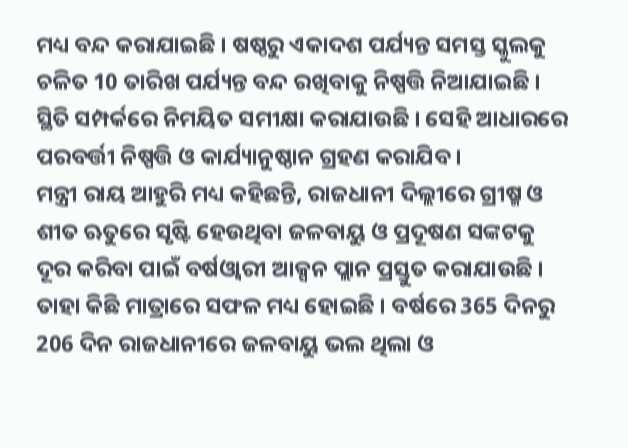ମଧ୍ୟ ବନ୍ଦ କରାଯାଇଛି । ଷଷ୍ଠରୁ ଏକାଦଶ ପର୍ଯ୍ୟନ୍ତ ସମସ୍ତ ସ୍କୁଲକୁ ଚଳିତ 10 ତାରିଖ ପର୍ଯ୍ୟନ୍ତ ବନ୍ଦ ରଖିବାକୁ ନିଷ୍ପତ୍ତି ନିଆଯାଇଛି । ସ୍ଥିତି ସମ୍ପର୍କରେ ନିମୟିତ ସମୀକ୍ଷା କରାଯାଉଛି । ସେହି ଆଧାରରେ ପରବର୍ତ୍ତୀ ନିଷ୍ପତ୍ତି ଓ କାର୍ଯ୍ୟାନୁଷ୍ଠାନ ଗ୍ରହଣ କରାଯିବ ।
ମନ୍ତ୍ରୀ ରାୟ ଆହୁରି ମଧ୍ୟ କହିଛନ୍ତି, ରାଜଧାନୀ ଦିଲ୍ଲୀରେ ଗ୍ରୀଷ୍ମ ଓ ଶୀତ ଋତୁରେ ସୃଷ୍ଟି ହେଉଥିବା ଜଳବାୟୁ ଓ ପ୍ରଦୂଷଣ ସଙ୍କଟକୁ ଦୂର କରିବା ପାଇଁ ବର୍ଷଓ୍ବାରୀ ଆକ୍ସନ ପ୍ଲାନ ପ୍ରସ୍ତୁତ କରାଯାଉଛି । ତାହା କିଛି ମାତ୍ରାରେ ସଫଳ ମଧ୍ୟ ହୋଇଛି । ବର୍ଷରେ 365 ଦିନରୁ 206 ଦିନ ରାଜଧାନୀରେ ଜଳବାୟୁ ଭଲ ଥିଲା ଓ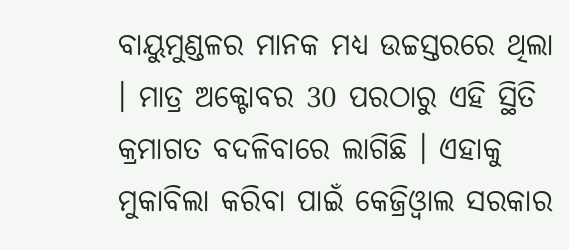ବାୟୁମୁଣ୍ଡଳର ମାନକ ମଧ୍ୟ ଉଚ୍ଚସ୍ତରରେ ଥିଲା । ମାତ୍ର ଅକ୍ଟୋବର 30 ପରଠାରୁ ଏହି ସ୍ଥିତି କ୍ରମାଗତ ବଦଳିବାରେ ଲାଗିଛି । ଏହାକୁ ମୁକାବିଲା କରିବା ପାଇଁ କେଜ୍ରିଓ୍ବାଲ ସରକାର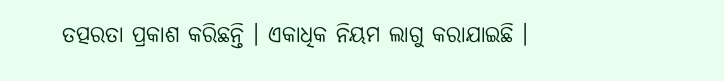ତତ୍ପରତା ପ୍ରକାଶ କରିଛନ୍ତି । ଏକାଧିକ ନିୟମ ଲାଗୁ କରାଯାଇଛି ।